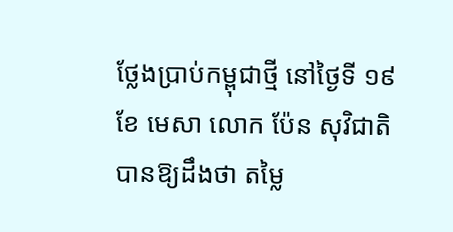ថ្លែងប្រាប់កម្ពុជាថ្មី នៅថ្ងៃទី ១៩ ខែ មេសា លោក ប៉ែន សុវិជាតិ បានឱ្យដឹងថា តម្លៃ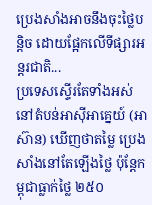ប្រេងសាំងអាចនឹងចុះថ្លៃបន្តិច ដោយផ្អែកលើទីផ្សារអន្តរជាតិ...
ប្រទេសស្ទើរតែទាំងអស់នៅតំបន់អាស៊ីអាគ្នេយ៍ (អាស៊ាន) ឃើញថាតម្លៃ ប្រេងសាំងនៅតែឡើងថ្លៃ ប៉ុន្តែកម្ពុជាធ្លាក់ថ្លៃ ២៥០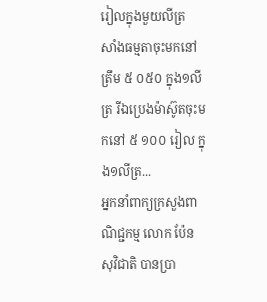រៀលក្នុងមួយលីត្រ
សាំងធម្មតាចុះមកនៅត្រឹម ៥ ០៥០ ក្នុង១លីត្រ រីឯប្រេងម៉ាស៊ូតចុះមកនៅ ៥ ១០០ រៀល ក្នុង១លីត្រ...
អ្នកនាំពាក្យក្រសួងពាណិជ្ជកម្ម លោក ប៉ែន សុវិជាតិ បានប្រា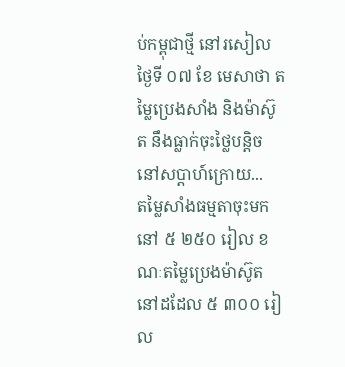ប់កម្ពុជាថ្មី នៅរសៀលថ្ងៃទី ០៧ ខែ មេសាថា តម្លៃប្រេងសាំង និងម៉ាស៊ូត នឹងធ្លាក់ចុះថ្លៃបន្តិច នៅសប្តាហ៍ក្រោយ...
តម្លៃសាំងធម្មតាចុះមកនៅ ៥ ២៥០ រៀល ខណៈតម្លៃប្រេងម៉ាស៊ូតនៅដដែល ៥ ៣០០ រៀល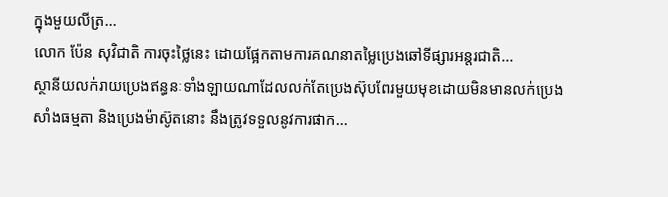ក្នុងមួយលីត្រ...
លោក ប៉ែន សុវិជាតិ ការចុះថ្លៃនេះ ដោយផ្អែកតាមការគណនាតម្លៃប្រេងឆៅទីផ្សារអន្តរជាតិ...
ស្ថានីយលក់រាយប្រេងឥន្ធនៈទាំងឡាយណាដែលលក់តែប្រេងស៊ុបពែរមួយមុខដោយមិនមានលក់ប្រេងសាំងធម្មតា និងប្រេងម៉ាស៊ូតនោះ នឹងត្រូវទទួលនូវការផាក...